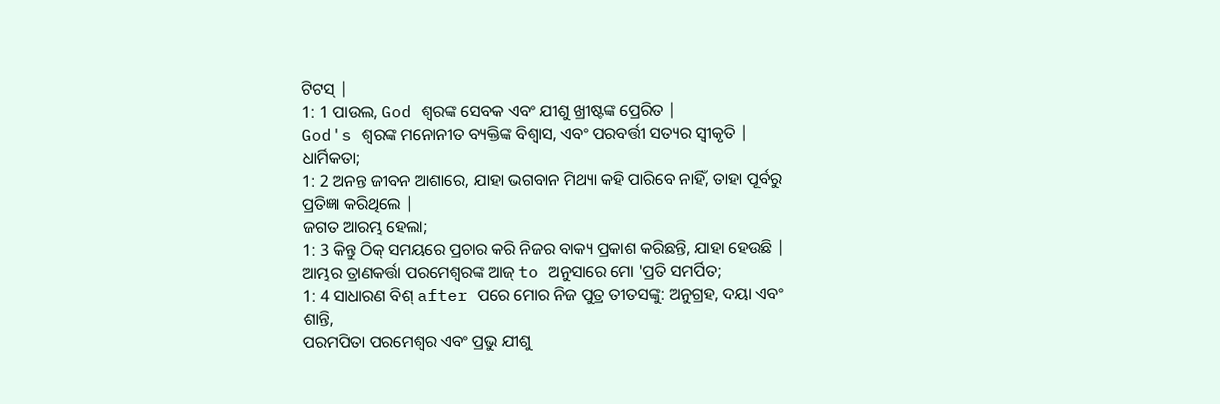ଟିଟସ୍ |
1: 1 ପାଉଲ, God ଶ୍ବରଙ୍କ ସେବକ ଏବଂ ଯୀଶୁ ଖ୍ରୀଷ୍ଟଙ୍କ ପ୍ରେରିତ |
God's ଶ୍ବରଙ୍କ ମନୋନୀତ ବ୍ୟକ୍ତିଙ୍କ ବିଶ୍ୱାସ, ଏବଂ ପରବର୍ତ୍ତୀ ସତ୍ୟର ସ୍ୱୀକୃତି |
ଧାର୍ମିକତା;
1: 2 ଅନନ୍ତ ଜୀବନ ଆଶାରେ, ଯାହା ଭଗବାନ ମିଥ୍ୟା କହି ପାରିବେ ନାହିଁ, ତାହା ପୂର୍ବରୁ ପ୍ରତିଜ୍ଞା କରିଥିଲେ |
ଜଗତ ଆରମ୍ଭ ହେଲା;
1: 3 କିନ୍ତୁ ଠିକ୍ ସମୟରେ ପ୍ରଚାର କରି ନିଜର ବାକ୍ୟ ପ୍ରକାଶ କରିଛନ୍ତି, ଯାହା ହେଉଛି |
ଆମ୍ଭର ତ୍ରାଣକର୍ତ୍ତା ପରମେଶ୍ୱରଙ୍କ ଆଜ୍ to ଅନୁସାରେ ମୋ 'ପ୍ରତି ସମର୍ପିତ;
1: 4 ସାଧାରଣ ବିଶ୍ after ପରେ ମୋର ନିଜ ପୁତ୍ର ତୀତସଙ୍କୁ: ଅନୁଗ୍ରହ, ଦୟା ଏବଂ ଶାନ୍ତି,
ପରମପିତା ପରମେଶ୍ବର ଏବଂ ପ୍ରଭୁ ଯୀଶୁ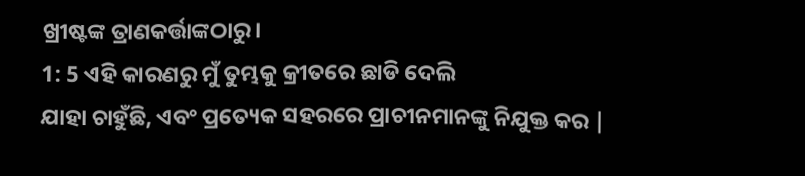ଖ୍ରୀଷ୍ଟଙ୍କ ତ୍ରାଣକର୍ତ୍ତାଙ୍କଠାରୁ।
1: 5 ଏହି କାରଣରୁ ମୁଁ ତୁମ୍ଭକୁ କ୍ରୀତରେ ଛାଡି ଦେଲି
ଯାହା ଚାହୁଁଛି, ଏବଂ ପ୍ରତ୍ୟେକ ସହରରେ ପ୍ରାଚୀନମାନଙ୍କୁ ନିଯୁକ୍ତ କର |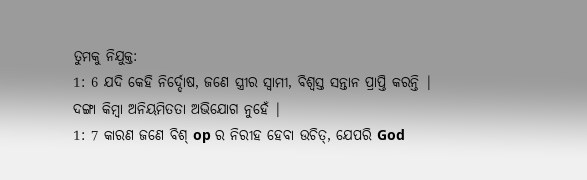ତୁମକୁ ନିଯୁକ୍ତ:
1: 6 ଯଦି କେହି ନିର୍ଦ୍ଦୋଷ, ଜଣେ ସ୍ତ୍ରୀର ସ୍ୱାମୀ, ବିଶ୍ୱସ୍ତ ସନ୍ତାନ ପ୍ରାପ୍ତି କରନ୍ତି |
ଦଙ୍ଗା କିମ୍ବା ଅନିୟମିତତା ଅଭିଯୋଗ ନୁହେଁ |
1: 7 କାରଣ ଜଣେ ବିଶ୍ op ର ନିରୀହ ହେବା ଉଚିତ୍, ଯେପରି God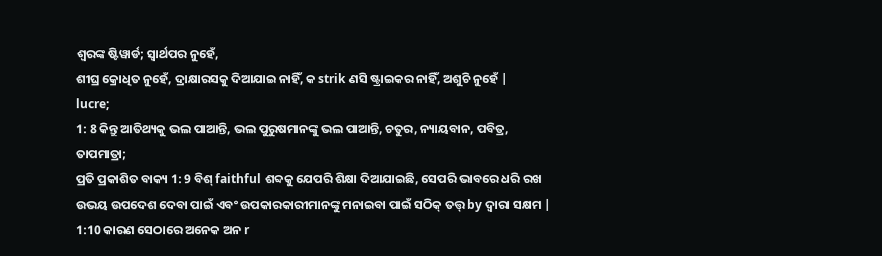ଶ୍ବରଙ୍କ ଷ୍ଟିୱାର୍ଡ; ସ୍ୱାର୍ଥପର ନୁହେଁ,
ଶୀଘ୍ର କ୍ରୋଧିତ ନୁହେଁ, ଦ୍ରାକ୍ଷାରସକୁ ଦିଆଯାଇ ନାହିଁ, କ strik ଣସି ଷ୍ଟ୍ରାଇକର ନାହିଁ, ଅଶୁଚି ନୁହେଁ |
lucre;
1: 8 କିନ୍ତୁ ଆତିଥ୍ୟକୁ ଭଲ ପାଆନ୍ତି, ଭଲ ପୁରୁଷମାନଙ୍କୁ ଭଲ ପାଆନ୍ତି, ଚତୁର, ନ୍ୟାୟବାନ, ପବିତ୍ର,
ତାପମାତ୍ରା;
ପ୍ରତି ପ୍ରକାଶିତ ବାକ୍ୟ 1: 9 ବିଶ୍ faithful ଶବ୍ଦକୁ ଯେପରି ଶିକ୍ଷା ଦିଆଯାଇଛି, ସେପରି ଭାବରେ ଧରି ରଖ
ଉଭୟ ଉପଦେଶ ଦେବା ପାଇଁ ଏବଂ ଉପକାରକାରୀମାନଙ୍କୁ ମନାଇବା ପାଇଁ ସଠିକ୍ ତତ୍ତ୍ by ଦ୍ୱାରା ସକ୍ଷମ |
1:10 କାରଣ ସେଠାରେ ଅନେକ ଅନ r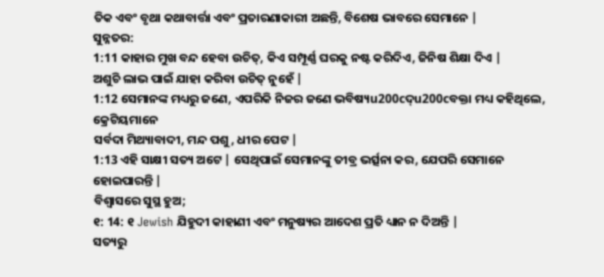ତିକ ଏବଂ ବୃଥା କଥାବାର୍ତ୍ତା ଏବଂ ପ୍ରତାରଣାକାରୀ ଅଛନ୍ତି, ବିଶେଷ ଭାବରେ ସେମାନେ |
ସୁନ୍ନତର:
1:11 କାହାର ମୁଖ ବନ୍ଦ ହେବା ଉଚିତ୍, କିଏ ସମ୍ପୂର୍ଣ୍ଣ ଘରକୁ ନଷ୍ଟ କରିଦିଏ, ଜିନିଷ ଶିକ୍ଷା ଦିଏ |
ଅଶୁଚି ଲାଭ ପାଇଁ ଯାହା କରିବା ଉଚିତ୍ ନୁହେଁ |
1:12 ସେମାନଙ୍କ ମଧ୍ୟରୁ ଜଣେ, ଏପରିକି ନିଜର ଜଣେ ଭବିଷ୍ୟu200cଦ୍u200cବକ୍ତା ମଧ୍ୟ କହିଥିଲେ, କ୍ରେଟିୟମାନେ
ସର୍ବଦା ମିଥ୍ୟାବାଦୀ, ମନ୍ଦ ପଶୁ, ଧୀର ପେଟ |
1:13 ଏହି ସାକ୍ଷୀ ସତ୍ୟ ଅଟେ | ସେଥିପାଇଁ ସେମାନଙ୍କୁ ତୀବ୍ର ଭର୍ତ୍ସନା କର, ଯେପରି ସେମାନେ ହୋଇପାରନ୍ତି |
ବିଶ୍ୱାସରେ ସୁସ୍ଥ ହୁଅ;
୧: 14: ୧ Jewish ଯିହୁଦୀ କାହାଣୀ ଏବଂ ମନୁଷ୍ୟର ଆଦେଶ ପ୍ରତି ଧ୍ୟାନ ନ ଦିଅନ୍ତି |
ସତ୍ୟରୁ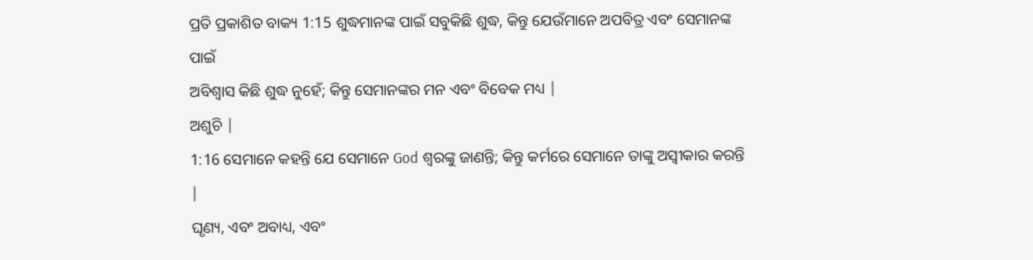ପ୍ରତି ପ୍ରକାଶିତ ବାକ୍ୟ 1:15 ଶୁଦ୍ଧମାନଙ୍କ ପାଇଁ ସବୁକିଛି ଶୁଦ୍ଧ, କିନ୍ତୁ ଯେଉଁମାନେ ଅପବିତ୍ର ଏବଂ ସେମାନଙ୍କ ପାଇଁ
ଅବିଶ୍ୱାସ କିଛି ଶୁଦ୍ଧ ନୁହେଁ; କିନ୍ତୁ ସେମାନଙ୍କର ମନ ଏବଂ ବିବେକ ମଧ୍ୟ |
ଅଶୁଚି |
1:16 ସେମାନେ କହନ୍ତି ଯେ ସେମାନେ God ଶ୍ବରଙ୍କୁ ଜାଣନ୍ତି; କିନ୍ତୁ କର୍ମରେ ସେମାନେ ତାଙ୍କୁ ଅସ୍ୱୀକାର କରନ୍ତି |
ଘୃଣ୍ୟ, ଏବଂ ଅବାଧ୍ୟ, ଏବଂ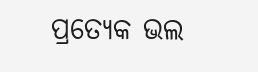ପ୍ରତ୍ୟେକ ଭଲ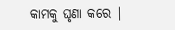କାମକୁ ଘୃଣା କରେ |